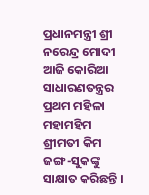ପ୍ରଧାନମନ୍ତ୍ରୀ ଶ୍ରୀ ନରେନ୍ଦ୍ର ମୋଦୀ ଆଜି କୋରିଆ ସାଧାରଣତନ୍ତ୍ରର ପ୍ରଥମ ମହିଳା ମହାମହିମ ଶ୍ରୀମତୀ କିମ ଜଙ୍ଗ-ସୁକଙ୍କୁ ସାକ୍ଷାତ କରିଛନ୍ତି ।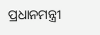ପ୍ରଧାନମନ୍ତ୍ରୀ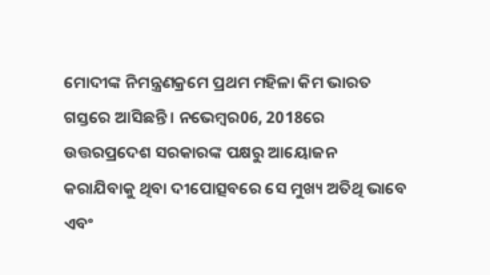ମୋଦୀଙ୍କ ନିମନ୍ତ୍ରଣକ୍ରମେ ପ୍ରଥମ ମହିଳା କିମ ଭାରତ ଗସ୍ତରେ ଆସିଛନ୍ତି । ନଭେମ୍ବର06, 2018ରେ ଉତ୍ତରପ୍ରଦେଶ ସରକାରଙ୍କ ପକ୍ଷରୁ ଆୟୋଜନ କରାଯିବାକୁ ଥିବା ଦୀପୋତ୍ସବରେ ସେ ମୁଖ୍ୟ ଅତିଥି ଭାବେ ଏବଂ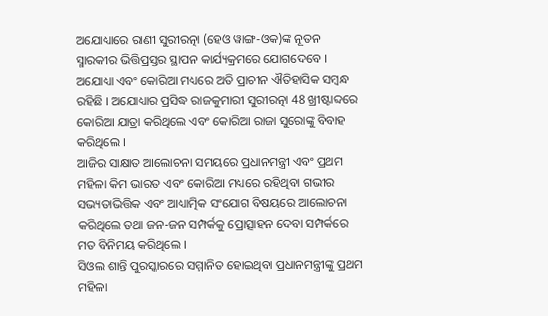ଅଯୋଧ୍ୟାରେ ରାଣୀ ସୁରୀରତ୍ନା (ହେଓ ୱାଙ୍ଗ-ଓକ)ଙ୍କ ନୂତନ ସ୍ମାରକୀର ଭିତ୍ତିପ୍ରସ୍ତର ସ୍ଥାପନ କାର୍ଯ୍ୟକ୍ରମରେ ଯୋଗଦେବେ । ଅଯୋଧ୍ୟା ଏବଂ କୋରିଆ ମଧ୍ୟରେ ଅତି ପ୍ରାଚୀନ ଐତିହାସିକ ସମ୍ବନ୍ଧ ରହିଛି । ଅଯୋଧ୍ୟାର ପ୍ରସିଦ୍ଧ ରାଜକୁମାରୀ ସୁରୀରତ୍ନା 48 ଖ୍ରୀଷ୍ଟାବ୍ଦରେ କୋରିଆ ଯାତ୍ରା କରିଥିଲେ ଏବଂ କୋରିଆ ରାଜା ସୁରୋଙ୍କୁ ବିବାହ କରିଥିଲେ ।
ଆଜିର ସାକ୍ଷାତ ଆଲୋଚନା ସମୟରେ ପ୍ରଧାନମନ୍ତ୍ରୀ ଏବଂ ପ୍ରଥମ ମହିଳା କିମ ଭାରତ ଏବଂ କୋରିଆ ମଧ୍ୟରେ ରହିଥିବା ଗଭୀର ସଭ୍ୟତାଭିତ୍ତିକ ଏବଂ ଆଧ୍ୟାତ୍ମିକ ସଂଯୋଗ ବିଷୟରେ ଆଲୋଚନା କରିଥିଲେ ତଥା ଜନ-ଜନ ସମ୍ପର୍କକୁ ପ୍ରୋତ୍ସାହନ ଦେବା ସମ୍ପର୍କରେ ମତ ବିନିମୟ କରିଥିଲେ ।
ସିଓଲ ଶାନ୍ତି ପୁରସ୍କାରରେ ସମ୍ମାନିତ ହୋଇଥିବା ପ୍ରଧାନମନ୍ତ୍ରୀଙ୍କୁ ପ୍ରଥମ ମହିଳା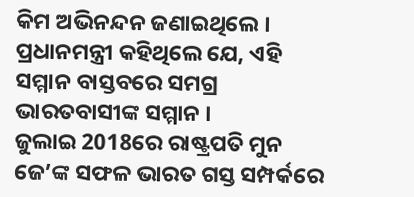କିମ ଅଭିନନ୍ଦନ ଜଣାଇଥିଲେ । ପ୍ରଧାନମନ୍ତ୍ରୀ କହିଥିଲେ ଯେ, ଏହି ସମ୍ମାନ ବାସ୍ତବରେ ସମଗ୍ର ଭାରତବାସୀଙ୍କ ସମ୍ମାନ ।
ଜୁଲାଇ 2018ରେ ରାଷ୍ଟ୍ରପତି ମୁନ ଜେ’ଙ୍କ ସଫଳ ଭାରତ ଗସ୍ତ ସମ୍ପର୍କରେ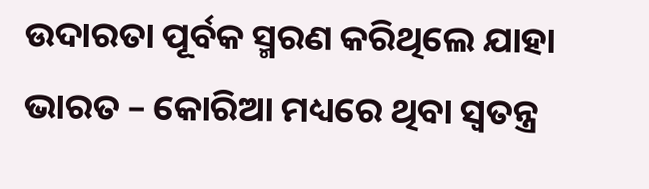ଉଦାରତା ପୂର୍ବକ ସ୍ମରଣ କରିଥିଲେ ଯାହା ଭାରତ – କୋରିଆ ମଧ୍ୟରେ ଥିବା ସ୍ଵତନ୍ତ୍ର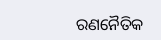ରଣନୈତିକ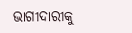ଭାଗୀଦାରୀକୁ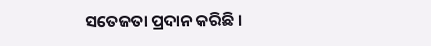ସତେଜତା ପ୍ରଦାନ କରିଛି ।